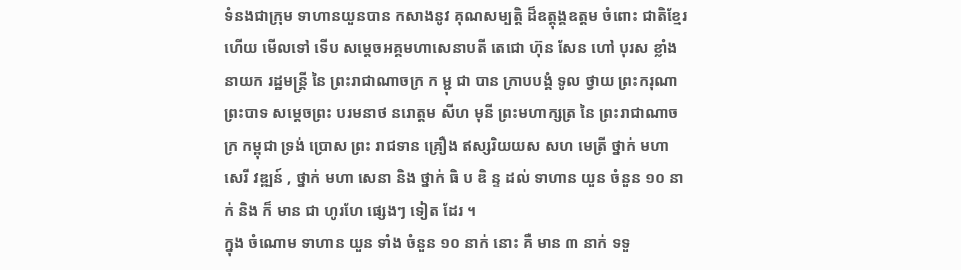ទំនងជាក្រុម ទាហានយួនបាន កសាងនូវ គុណសម្បត្តិ ដ៏ឧត្តុង្គឧត្តម ចំពោះ ជាតិខ្មែរ ហើយ មើលទៅ ទើប សម្តេចអគ្គមហាសេនាបតី តេជោ ហ៊ុន សែន ហៅ បុរស ខ្លាំងនាយក រដ្ឋមន្ត្រី នៃ ព្រះរាជាណាចក្រ ក ម្ជុ ជា បាន ក្រាបបង្គំ ទូល ថ្វាយ ព្រះករុណា ព្រះបាទ សម្តេចព្រះ បរមនាថ នរោត្តម សីហ មុនី ព្រះមហាក្សត្រ នៃ ព្រះរាជាណាចក្រ កម្ពុជា ទ្រង់ ប្រោស ព្រះ រាជទាន គ្រឿង ឥស្សរិយយស សហ មេត្រី ថ្នាក់ មហា សេរី វឌ្ឍន៍ , ថ្នាក់ មហា សេនា និង ថ្នាក់ ធិ ប ឌិ ន្ទ ដល់ ទាហាន យួន ចំនួន ១០ នាក់ និង ក៏ មាន ជា ហូរហែ ផ្សេងៗ ទៀត ដែរ ។
ក្នុង ចំណោម ទាហាន យួន ទាំង ចំនួន ១០ នាក់ នោះ គឺ មាន ៣ នាក់ ទទួ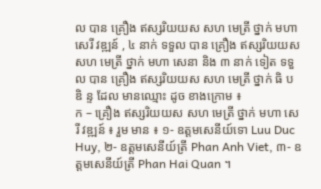ល បាន គ្រឿង ឥស្សរិយយស សហ មេត្រី ថ្នាក់ មហា សេរី វឌ្ឍន៍ , ៤ នាក់ ទទួល បាន គ្រឿង ឥស្សរិយយស សហ មេត្រី ថ្នាក់ មហា សេនា និង ៣ នាក់ ទៀត ទទួល បាន គ្រឿង ឥស្សរិយយស សហ មេត្រី ថ្នាក់ ធិ ប ឌិ ន្ទ ដែល មានឈ្មោះ ដូច ខាងក្រោម ៖
ក – គ្រឿង ឥស្សរិយយស សហ មេត្រី ថ្នាក់ មហា សេរី វឌ្ឍន៍ ៖ រួម មាន ៖ ១- ឧត្តមសេនីយ៍ទោ Luu Duc Huy, ២- ឧត្តមសេនីយ៍ត្រី Phan Anh Viet, ៣- ឧត្តមសេនីយ៍ត្រី Phan Hai Quan ។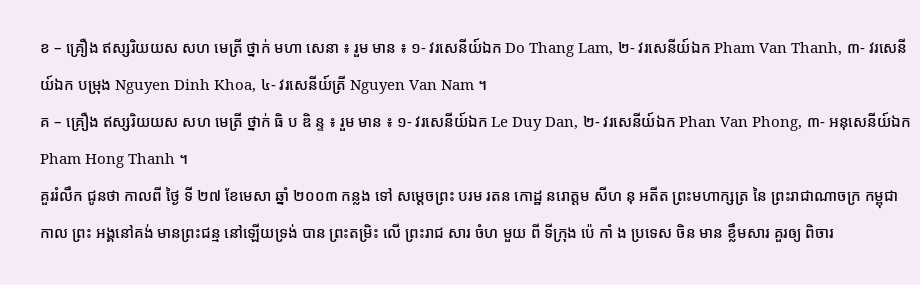ខ – គ្រឿង ឥស្សរិយយស សហ មេត្រី ថ្នាក់ មហា សេនា ៖ រួម មាន ៖ ១- វរសេនីយ៍ឯក Do Thang Lam, ២- វរសេនីយ៍ឯក Pham Van Thanh, ៣- វរសេនីយ៍ឯក បម្រុង Nguyen Dinh Khoa, ៤- វរសេនីយ៍ត្រី Nguyen Van Nam ។
គ – គ្រឿង ឥស្សរិយយស សហ មេត្រី ថ្នាក់ ធិ ប ឌិ ន្ទ ៖ រួម មាន ៖ ១- វរសេនីយ៍ឯក Le Duy Dan, ២- វរសេនីយ៍ឯក Phan Van Phong, ៣- អនុសេនីយ៍ឯក Pham Hong Thanh ។
គួររំលឹក ជូនថា កាលពី ថ្ងៃ ទី ២៧ ខែមេសា ឆ្នាំ ២០០៣ កន្លង ទៅ សម្តេចព្រះ បរម រតន កោដ្ឋ នរោត្តម សីហ នុ អតីត ព្រះមហាក្សត្រ នៃ ព្រះរាជាណាចក្រ កម្ពុជា
កាល ព្រះ អង្គនៅគង់ មានព្រះជន្ម នៅឡើយទ្រង់ បាន ព្រះតម្រិះ លើ ព្រះរាជ សារ ចំហ មួយ ពី ទីក្រុង ប៉េ កាំ ង ប្រទេស ចិន មាន ខ្លឹមសារ គួរឲ្យ ពិចារ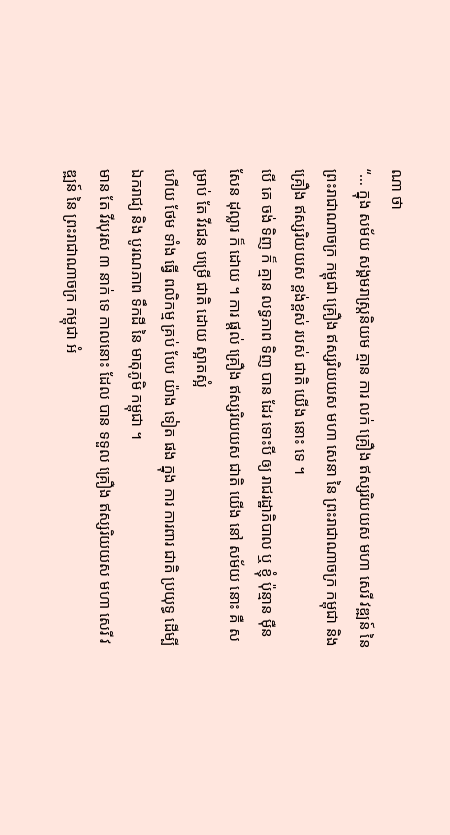ណា ថា
“… ក្នុង សម័យ សង្គមរាស្ត្រនិយម គ្មាន ការ លក់ គ្រឿង ឥស្សរិយយស មហា សេរី វឌ្ឍន៍ នៃ ព្រះរាជាណាចក្រ កម្ពុជា គ្រឿង ឥស្សរិយយស មហា សេនា នៃ ព្រះរាជាណាចក្រ កម្ពុជា និង គ្រឿង ឥស្សរិយយស ខ្ពង់ខ្ពស់ របស់ ជាតិ យើង នោះ ទេ ។
បើ គេ ចង់ ទិញ ក៏ គ្មាន លទ្ធភាព ទិញ បាន ដែរ ទោះបី ឲ្យ រាជរដ្ឋាភិបាល ឬ ខ្ញុំ ប៉ុន្មាន ម៉ឺន សែន ដុល្លារ ក៏ ដោយ ។ ការ ផ្តល់ គ្រឿង ឥស្សរិយយស ជាតិ យើង នៅ សម័យ នោះ គឺ សម្រាប់ តែ វីរជន បម្រើ ជាតិ ដោយ ស្អាតស្អំ
ហើយ ថែម ទាំង ធ្វើ ពលិកម្ម គ្រប់ បែប យ៉ាង ទៀត ផង ក្នុង ការ ការពារ ជាតិ ប្រយុទ្ធ ដើម្បី ឯករាជ្យ និង បូរណភាព ទឹកដី នៃ មាតុភូមិ កម្ពុជា ។
មាន តែ វីរបុរស ៣ នាក់ ទេ កាលនោះ ដែល បាន ទទួល គ្រឿង ឥស្សរិយយស មហា សេរី វឌ្ឍន៍ នៃ ព្រះរាជាណាចក្រ កម្ពុជា អំ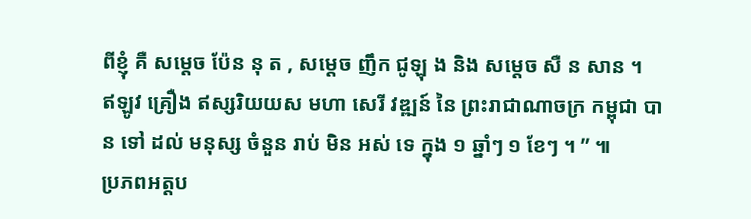ពីខ្ញុំ គឺ សម្តេច ប៉ែន នុ ត , សម្តេច ញឹក ជូឡុ ង និង សម្តេច សឺ ន សាន ។
ឥឡូវ គ្រឿង ឥស្សរិយយស មហា សេរី វឌ្ឍន៍ នៃ ព្រះរាជាណាចក្រ កម្ពុជា បាន ទៅ ដល់ មនុស្ស ចំនួន រាប់ មិន អស់ ទេ ក្នុង ១ ឆ្នាំៗ ១ ខែៗ ។ ” ៕
ប្រភពអត្តប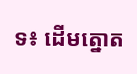ទ៖ ដើមត្នោត